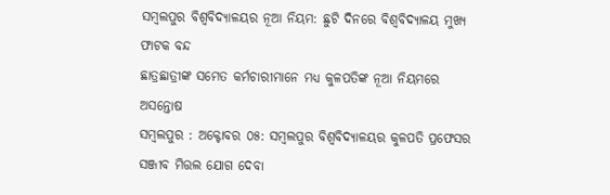ସମ୍ବଲପୁର ବିଶ୍ୱବିଦ୍ୟାଳୟର ନୂଆ ନିୟମ: ଛୁଟି ଦିନରେ ବିଶ୍ୱବିଦ୍ୟାଳୟ ମୁଖ୍ୟ ଫାଟକ ବନ୍ଦ
ଛାତ୍ରଛାତ୍ରୀଙ୍କ ସମେତ କର୍ମଚାରୀମାନେ ମଧ୍ୟ କୁଳପତିଙ୍କ ନୂଆ ନିୟମରେ ଅସନ୍ତୋଷ
ସମ୍ବଲପୁର : ଅକ୍ଟୋବର ୦୫: ସମ୍ବଲପୁର ବିଶ୍ୱବିଦ୍ୟାଳୟର କୁଳପତି ପ୍ରଫେସର ସଞ୍ଜୀବ ମିତ୍ତଲ ଯୋଗ ଦେବା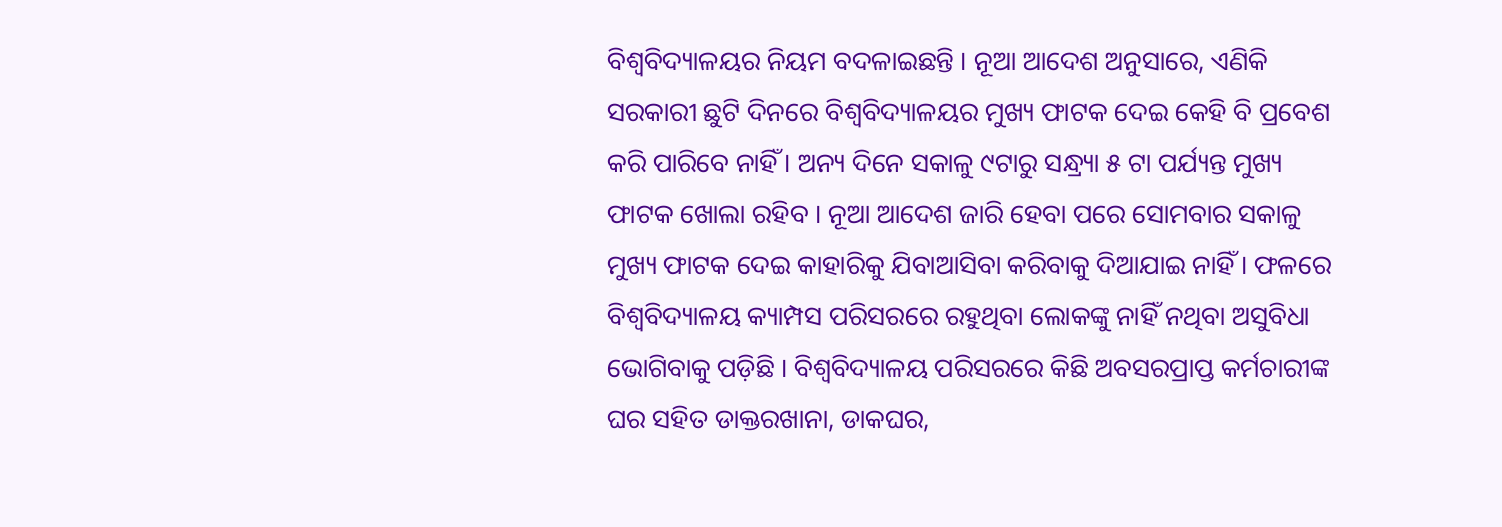ବିଶ୍ୱବିଦ୍ୟାଳୟର ନିୟମ ବଦଳାଇଛନ୍ତି । ନୂଆ ଆଦେଶ ଅନୁସାରେ, ଏଣିକି ସରକାରୀ ଛୁଟି ଦିନରେ ବିଶ୍ୱବିଦ୍ୟାଳୟର ମୁଖ୍ୟ ଫାଟକ ଦେଇ କେହି ବି ପ୍ରବେଶ କରି ପାରିବେ ନାହିଁ । ଅନ୍ୟ ଦିନେ ସକାଳୁ ୯ଟାରୁ ସନ୍ଧ୍ର୍ୟା ୫ ଟା ପର୍ଯ୍ୟନ୍ତ ମୁଖ୍ୟ ଫାଟକ ଖୋଲା ରହିବ । ନୂଆ ଆଦେଶ ଜାରି ହେବା ପରେ ସୋମବାର ସକାଳୁ ମୁଖ୍ୟ ଫାଟକ ଦେଇ କାହାରିକୁ ଯିବାଆସିବା କରିବାକୁ ଦିଆଯାଇ ନାହିଁ । ଫଳରେ ବିଶ୍ୱବିଦ୍ୟାଳୟ କ୍ୟାମ୍ପସ ପରିସରରେ ରହୁଥିବା ଲୋକଙ୍କୁ ନାହିଁ ନଥିବା ଅସୁବିଧା ଭୋଗିବାକୁ ପଡ଼ିଛି । ବିଶ୍ୱବିଦ୍ୟାଳୟ ପରିସରରେ କିଛି ଅବସରପ୍ରାପ୍ତ କର୍ମଚାରୀଙ୍କ ଘର ସହିତ ଡାକ୍ତରଖାନା, ଡାକଘର,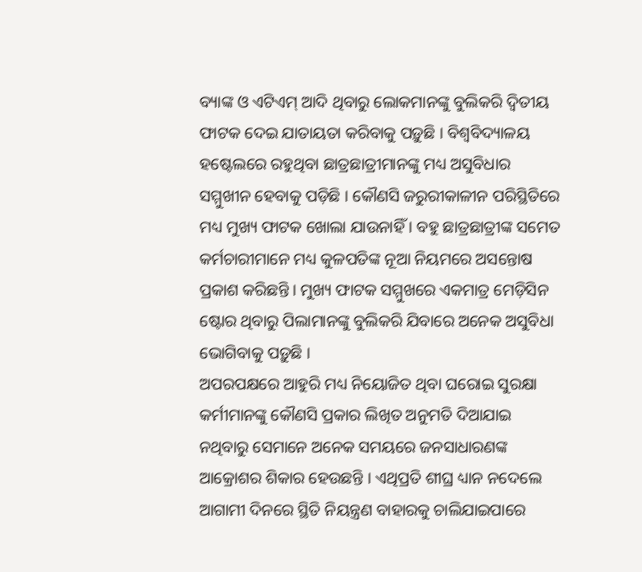ବ୍ୟାଙ୍କ ଓ ଏଟିଏମ୍ ଆଦି ଥିବାରୁ ଲୋକମାନଙ୍କୁ ବୁଲିକରି ଦ୍ୱିତୀୟ ଫାଟକ ଦେଇ ଯାତାୟତା କରିବାକୁ ପଡ଼ୁଛି । ବିଶ୍ୱବିଦ୍ୟାଳୟ ହଷ୍ଟେଲରେ ରହୁଥିବା ଛାତ୍ରଛାତ୍ରୀମାନଙ୍କୁ ମଧ୍ୟ ଅସୁବିଧାର ସମ୍ମୁଖୀନ ହେବାକୁ ପଡ଼ିଛି । କୌଣସି ଜରୁରୀକାଳୀନ ପରିସ୍ଥିତିରେ ମଧ୍ୟ ମୁଖ୍ୟ ଫାଟକ ଖୋଲା ଯାଉନାହିଁ । ବହୁ ଛାତ୍ରଛାତ୍ରୀଙ୍କ ସମେତ କର୍ମଚାରୀମାନେ ମଧ୍ୟ କୁଳପତିଙ୍କ ନୂଆ ନିୟମରେ ଅସନ୍ତୋଷ ପ୍ରକାଶ କରିଛନ୍ତି । ମୁଖ୍ୟ ଫାଟକ ସମ୍ମୁଖରେ ଏକମାତ୍ର ମେଡ଼ିସିନ ଷ୍ଟୋର ଥିବାରୁ ପିଲାମାନଙ୍କୁ ବୁଲିକରି ଯିବାରେ ଅନେକ ଅସୁବିଧା ଭୋଗିବାକୁ ପଡ଼ୁଛି ।
ଅପରପକ୍ଷରେ ଆହୁରି ମଧ୍ୟ ନିୟୋଜିତ ଥିବା ଘରୋଇ ସୁରକ୍ଷା କର୍ମୀମାନଙ୍କୁ କୌଣସି ପ୍ରକାର ଲିଖିତ ଅନୁମତି ଦିଆଯାଇ ନଥିବାରୁ ସେମାନେ ଅନେକ ସମୟରେ ଜନସାଧାରଣଙ୍କ ଆକ୍ରୋଶର ଶିକାର ହେଉଛନ୍ତି । ଏଥିପ୍ରତି ଶୀଘ୍ର ଧ୍ୟାନ ନଦେଲେ ଆଗାମୀ ଦିନରେ ସ୍ଥିତି ନିୟନ୍ତ୍ରଣ ବାହାରକୁ ଚାଲିଯାଇପାରେ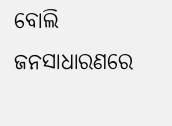ବୋଲି ଜନସାଧାରଣରେ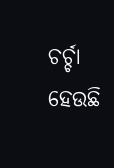ଚର୍ଚ୍ଚା ହେଉଛି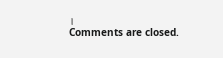।
Comments are closed.